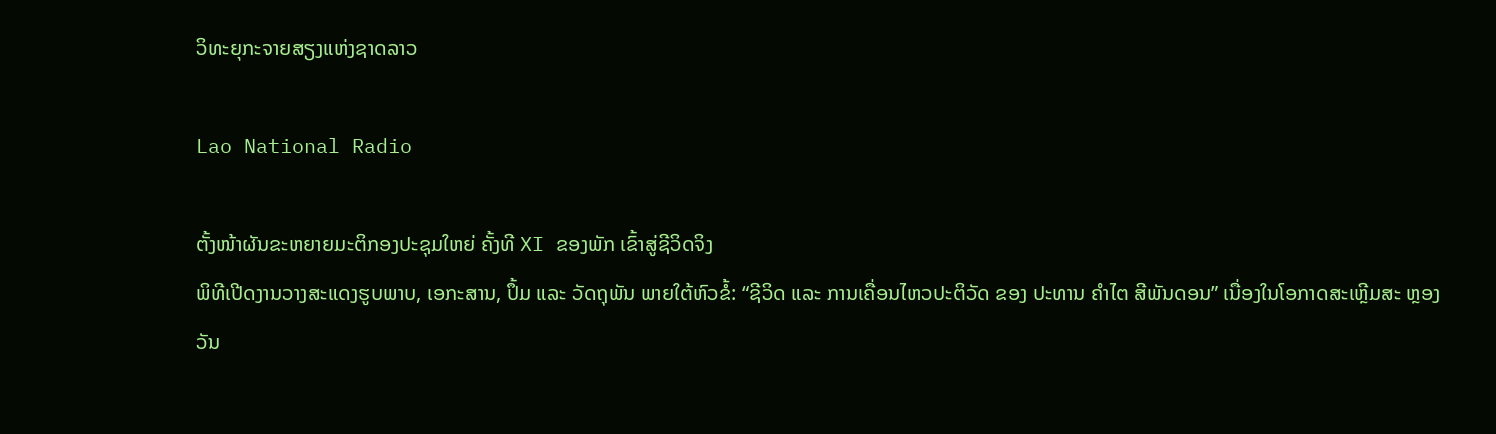ວິທະຍຸກະຈາຍສຽງແຫ່ງຊາດລາວ

Lao National Radio

ຕັ້ງໜ້າຜັນຂະຫຍາຍມະຕິກອງປະຊຸມໃຫຍ່ ຄັ້ງທີ XI ຂອງພັກ ເຂົ້າສູ່ຊີວິດຈິງ
ພິທີເປີດງານວາງສະແດງຮູບພາບ, ເອກະສານ, ປຶ້ມ ແລະ ວັດຖຸພັນ ພາຍໃຕ້ຫົວຂໍ້: “ຊີວິດ ແລະ ການເຄື່ອນໄຫວປະຕິວັດ ຂອງ ປະທານ ຄໍາໄຕ ສີພັນດອນ” ເນື່ອງໃນໂອກາດສະເຫຼີມສະ ຫຼອງວັນ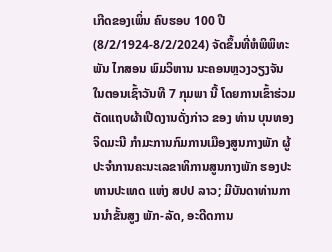ເກີດຂອງເພິ່ນ ຄົບຮອບ 100 ປີ (8/2/1924-8/2/2024) ຈັດຂຶ້ນທີ່ຫໍພິພິທະພັນ ໄກສອນ ພົມວິຫານ ນະຄອນຫຼວງວຽງຈັນ ໃນຕອນເຊົ້າວັນທີ 7 ກຸມພາ ນີ້ ໂດຍການເຂົ້າຮ່ວມຕັດແຖບຜ້າເປີດງານດັ່ງກ່າວ ຂອງ ທ່ານ ບຸນທອງ ຈິດມະນີ ກໍາມະການກົມການເມືອງສູນກາງພັກ ຜູ້ປະຈໍາການຄະນະເລຂາທິການສູນກາງພັກ ຮອງປະທານປະເທດ ແຫ່ງ ສປປ ລາວ; ມີບັນດາທ່ານການນໍາຂັ້ນສູງ ພັກ-ລັດ, ອະດີດການ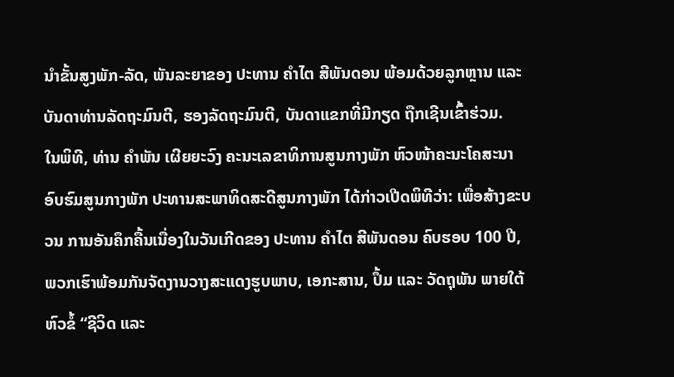ນໍາຂັ້ນສູງພັກ-ລັດ, ພັນລະຍາຂອງ ປະທານ ຄໍາໄຕ ສີພັນດອນ ພ້ອມດ້ວຍລູກຫຼານ ແລະ ບັນດາທ່ານລັດຖະມົນຕີ, ຮອງລັດຖະມົນຕີ, ບັນດາແຂກທີ່ມີກຽດ ຖືກເຊີນເຂົ້າຮ່ວມ.
ໃນພິທີ, ທ່ານ ຄໍາພັນ ເຜີຍຍະວົງ ຄະນະເລຂາທິການສູນກາງພັກ ຫົວໜ້າຄະນະໂຄສະນາອົບຮົມສູນກາງພັກ ປະທານສະພາທິດສະດີສູນກາງພັກ ໄດ້ກ່າວເປີດພິທີວ່າ: ເພື່ອສ້າງຂະບວນ ການອັນຄຶກຄື້ນເນື່ອງໃນວັນເກີດຂອງ ປະທານ ຄໍາໄຕ ສີພັນດອນ ຄົບຮອບ 100 ປີ, ພວກເຮົາພ້ອມກັນຈັດງານວາງສະແດງຮູບພາບ, ເອກະສານ, ປຶ້ມ ແລະ ວັດຖຸພັນ ພາຍໃຕ້ຫົວຂໍ້ “ຊີວິດ ແລະ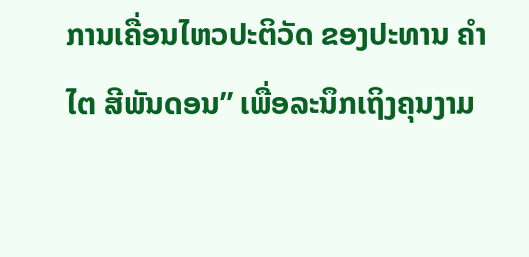ການເຄື່ອນໄຫວປະຕິວັດ ຂອງປະທານ ຄໍາໄຕ ສີພັນດອນ” ເພື່ອລະນຶກເຖິງຄຸນງາມ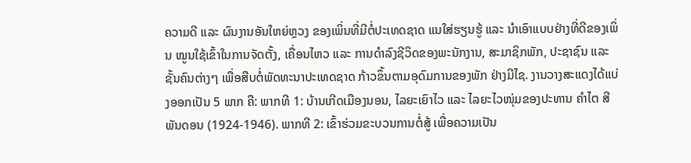ຄວາມດີ ແລະ ຜົນງານອັນໃຫຍ່ຫຼວງ ຂອງເພິ່ນທີ່ມີຕໍ່ປະເທດຊາດ ແນໃສ່ຮຽນຮູ້ ແລະ ນໍາເອົາແບບຢ່າງທີ່ດີຂອງເພິ່ນ ໝູນໃຊ້ເຂົ້າໃນການຈັດຕັ້ງ, ເຄື່ອນໄຫວ ແລະ ການດໍາລົງຊີວິດຂອງພະນັກງານ, ສະມາຊິກພັກ, ປະຊາຊົນ ແລະ ຊັ້ນຄົນຕ່າງໆ ເພື່ອສືບຕໍ່ພັດທະນາປະເທດຊາດ ກ້າວຂຶ້ນຕາມອຸດົມການຂອງພັກ ຢ່າງມີໄຊ. ງານວາງສະແດງໄດ້ແບ່ງອອກເປັນ 5 ພາກ ຄື: ພາກທີ 1: ບ້ານເກີດເມືອງນອນ, ໄລຍະເຍົາໄວ ແລະ ໄລຍະໄວໜຸ່ມຂອງປະທານ ຄໍາໄຕ ສີພັນດອນ (1924-1946). ພາກທີ 2: ເຂົ້າຮ່ວມຂະບວນການຕໍ່ສູ້ ເພື່ອຄວາມເປັນ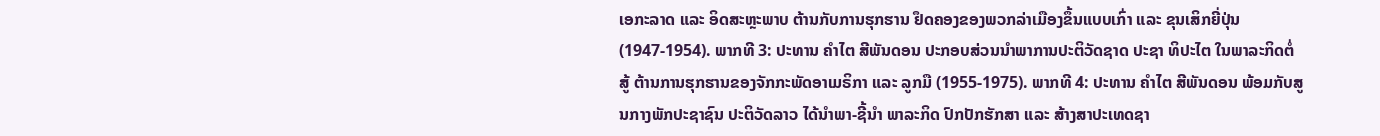ເອກະລາດ ແລະ ອິດສະຫຼະພາບ ຕ້ານກັບການຮຸກຮານ ຢຶດຄອງຂອງພວກລ່າເມືອງຂຶ້ນແບບເກົ່າ ແລະ ຂຸນເສິກຍີ່ປຸ່ນ (1947-1954). ພາກທີ 3: ປະທານ ຄໍາໄຕ ສີພັນດອນ ປະກອບສ່ວນນໍາພາການປະຕິວັດຊາດ ປະຊາ ທິປະໄຕ ໃນພາລະກິດຕໍ່ສູ້ ຕ້ານການຮຸກຮານຂອງຈັກກະພັດອາເມຣິກາ ແລະ ລູກມື (1955-1975). ພາກທີ 4: ປະທານ ຄໍາໄຕ ສີພັນດອນ ພ້ອມກັບສູນກາງພັກປະຊາຊົນ ປະຕິວັດລາວ ໄດ້ນໍາພາ-ຊີ້ນໍາ ພາລະກິດ ປົກປັກຮັກສາ ແລະ ສ້າງສາປະເທດຊາ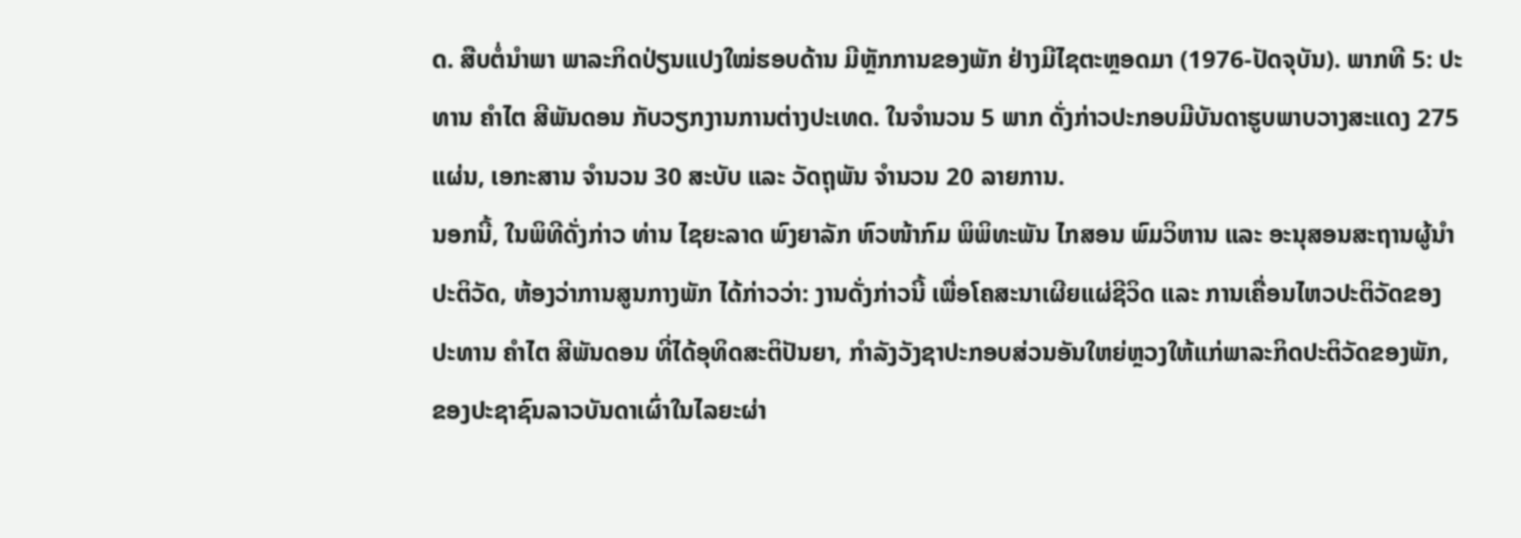ດ. ສືບຕໍ່ນໍາພາ ພາລະກິດປ່ຽນແປງໃໝ່ຮອບດ້ານ ມີຫຼັກການຂອງພັກ ຢ່າງມີໄຊຕະຫຼອດມາ (1976-ປັດຈຸບັນ). ພາກທີ 5: ປະທານ ຄໍາໄຕ ສີພັນດອນ ກັບວຽກງານການຕ່າງປະເທດ. ໃນຈໍານວນ 5 ພາກ ດັ່ງກ່າວປະກອບມີບັນດາຮູບພາບວາງສະແດງ 275 ແຜ່ນ, ເອກະສານ ຈໍານວນ 30 ສະບັບ ແລະ ວັດຖຸພັນ ຈໍານວນ 20 ລາຍການ.
ນອກນີ້, ໃນພິທີດັ່ງກ່າວ ທ່ານ ໄຊຍະລາດ ພົງຍາລັກ ຫົວໜ້າກົມ ພິພິທະພັນ ໄກສອນ ພົມວິຫານ ແລະ ອະນຸສອນສະຖານຜູ້ນຳປະຕິວັດ, ຫ້ອງວ່າການສູນກາງພັກ ໄດ້ກ່າວວ່າ: ງານດັ່ງກ່າວນີ້ ເພື່ອໂຄສະນາເຜີຍແຜ່ຊີວິດ ແລະ ການເຄື່ອນໄຫວປະຕິວັດຂອງ ປະທານ ຄໍາໄຕ ສີພັນດອນ ທີ່ໄດ້ອຸທິດສະຕິປັນຍາ, ກໍາລັງວັງຊາປະກອບສ່ວນອັນໃຫຍ່ຫຼວງໃຫ້ແກ່ພາລະກິດປະຕິວັດຂອງພັກ, ຂອງປະຊາຊົນລາວບັນດາເຜົ່າໃນໄລຍະຜ່າ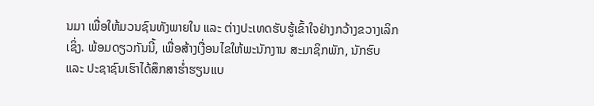ນມາ ເພື່ອໃຫ້ມວນຊົນທັງພາຍໃນ ແລະ ຕ່າງປະເທດຮັບຮູ້ເຂົ້າໃຈຢ່າງກວ້າງຂວາງເລິກເຊິ່ງ. ພ້ອມດຽວກັນນີ້, ເພື່ອສ້າງເງື່ອນໄຂໃຫ້ພະນັກງານ ສະມາຊິກພັກ, ນັກຮົບ ແລະ ປະຊາຊົນເຮົາໄດ້ສຶກສາຮໍ່າຮຽນແບ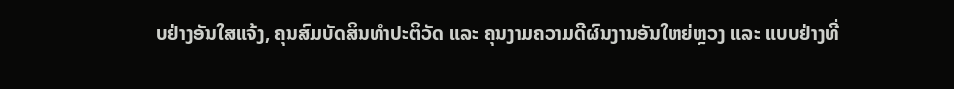ບຢ່າງອັນໃສແຈ້ງ, ຄຸນສົມບັດສິນທໍາປະຕິວັດ ແລະ ຄຸນງາມຄວາມດີຜົນງານອັນໃຫຍ່ຫຼວງ ແລະ ແບບຢ່າງທີ່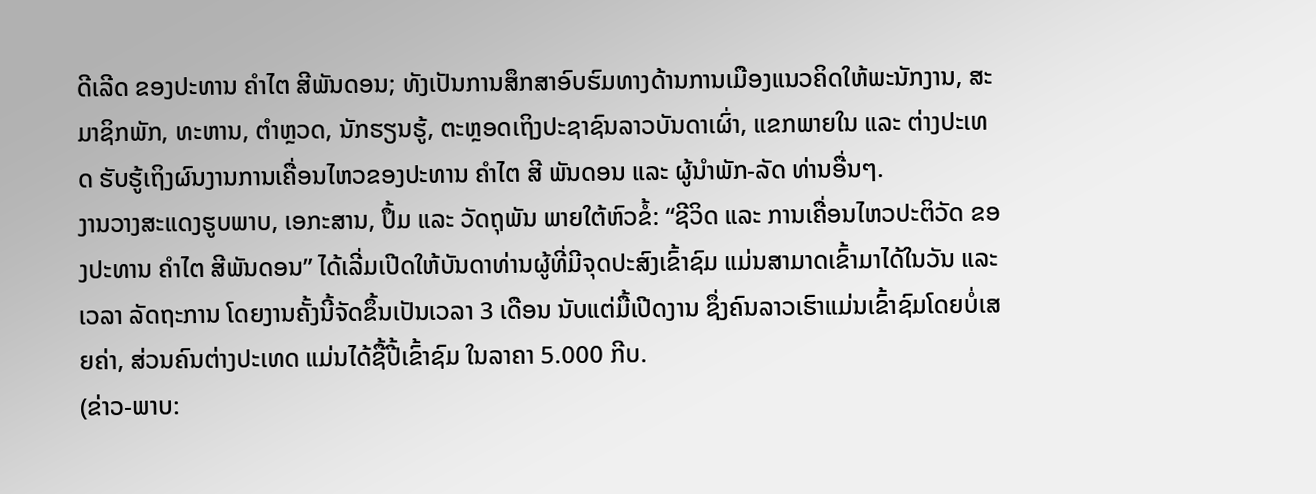ດີເລີດ ຂອງປະທານ ຄໍາໄຕ ສີພັນດອນ; ທັງເປັນການສຶກສາອົບຮົມທາງດ້ານການເມືອງແນວຄິດໃຫ້ພະນັກງານ, ສະມາຊິກພັກ, ທະຫານ, ຕໍາຫຼວດ, ນັກຮຽນຮູ້, ຕະຫຼອດເຖິງປະຊາຊົນລາວບັນດາເຜົ່າ, ແຂກພາຍໃນ ແລະ ຕ່າງປະເທດ ຮັບຮູ້ເຖິງຜົນງານການເຄື່ອນໄຫວຂອງປະທານ ຄໍາໄຕ ສີ ພັນດອນ ແລະ ຜູ້ນໍາພັກ-ລັດ ທ່ານອື່ນໆ.
ງານວາງສະແດງຮູບພາບ, ເອກະສານ, ປຶ້ມ ແລະ ວັດຖຸພັນ ພາຍໃຕ້ຫົວຂໍ້: “ຊີວິດ ແລະ ການເຄື່ອນໄຫວປະຕິວັດ ຂອງປະທານ ຄໍາໄຕ ສີພັນດອນ” ໄດ້ເລີ່ມເປີດໃຫ້ບັນດາທ່ານຜູ້ທີ່ມີຈຸດປະສົງເຂົ້າຊົມ ແມ່ນສາມາດເຂົ້າມາໄດ້ໃນວັນ ແລະ ເວລາ ລັດຖະການ ໂດຍງານຄັ້ງນີ້ຈັດຂຶ້ນເປັນເວລາ 3 ເດືອນ ນັບແຕ່ມື້ເປີດງານ ຊຶ່ງຄົນລາວເຮົາແມ່ນເຂົ້າຊົມໂດຍບໍ່ເສຍຄ່າ, ສ່ວນຄົນຕ່າງປະເທດ ແມ່ນໄດ້ຊື້ປີ້ເຂົ້າຊົມ ໃນລາຄາ 5.000 ກີບ.
(ຂ່າວ-ພາບ: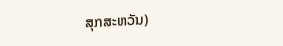ສຸກສະຫວັນ)